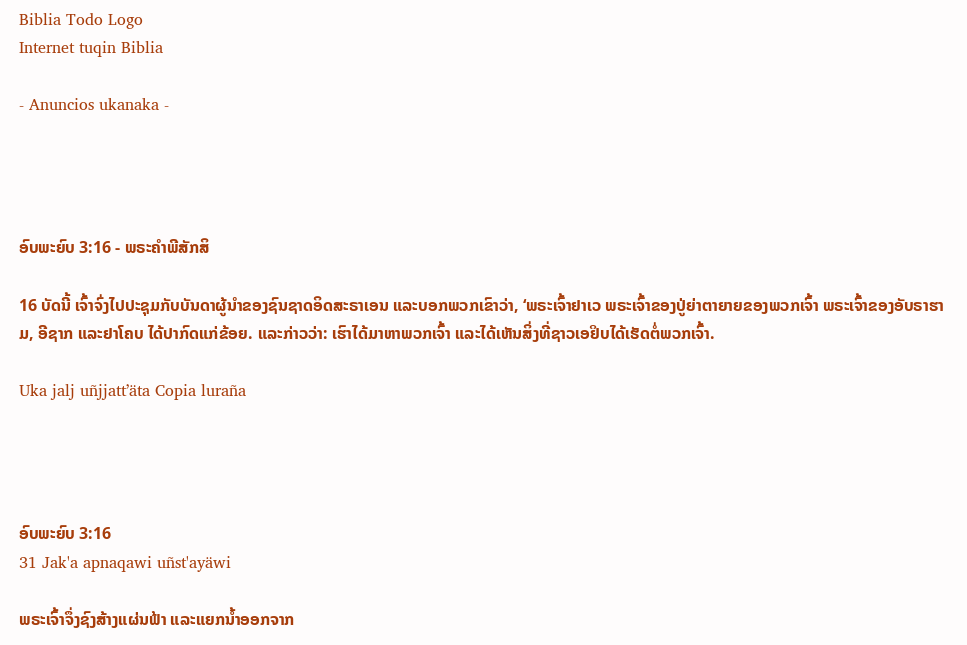Biblia Todo Logo
Internet tuqin Biblia

- Anuncios ukanaka -




ອົບພະຍົບ 3:16 - ພຣະຄຳພີສັກສິ

16 ບັດນີ້ ເຈົ້າຈົ່ງໄປປະຊຸມກັບບັນດາຜູ້ນຳຂອງຊົນຊາດອິດສະຣາເອນ ແລະບອກພວກເຂົາວ່າ, ‘ພຣະເຈົ້າຢາເວ ພຣະເຈົ້າຂອງປູ່ຍ່າຕາຍາຍຂອງພວກເຈົ້າ ພຣະເຈົ້າຂອງອັບຣາຮາມ, ອີຊາກ ແລະຢາໂຄບ ໄດ້ປາກົດແກ່ຂ້ອຍ. ແລະກ່າວວ່າ: ເຮົາໄດ້ມາຫາພວກເຈົ້າ ແລະໄດ້ເຫັນສິ່ງທີ່ຊາວເອຢິບໄດ້ເຮັດຕໍ່ພວກເຈົ້າ.

Uka jalj uñjjattʼäta Copia luraña




ອົບພະຍົບ 3:16
31 Jak'a apnaqawi uñst'ayäwi

ພຣະເຈົ້າຈຶ່ງຊົງສ້າງແຜ່ນຟ້າ ແລະແຍກນໍ້າອອກຈາກ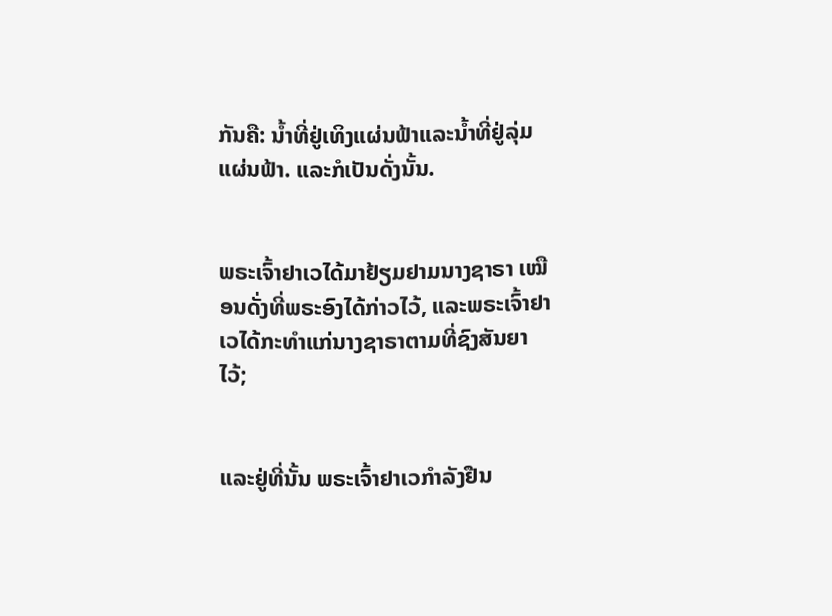ກັນຄື: ນໍ້າທີ່ຢູ່ເທິງແຜ່ນຟ້າແລະນໍ້າທີ່ຢູ່ລຸ່ມແຜ່ນຟ້າ. ແລະກໍເປັນດັ່ງນັ້ນ.


ພຣະເຈົ້າຢາເວໄດ້ມາຢ້ຽມຢາມນາງຊາຣາ ເໝືອນດັ່ງທີ່ພຣະອົງໄດ້ກ່າວໄວ້, ແລະພຣະເຈົ້າຢາເວໄດ້ກະທຳແກ່ນາງຊາຣາຕາມທີ່ຊົງສັນຍາໄວ້;


ແລະຢູ່ທີ່ນັ້ນ ພຣະເຈົ້າຢາເວກຳລັງຢືນ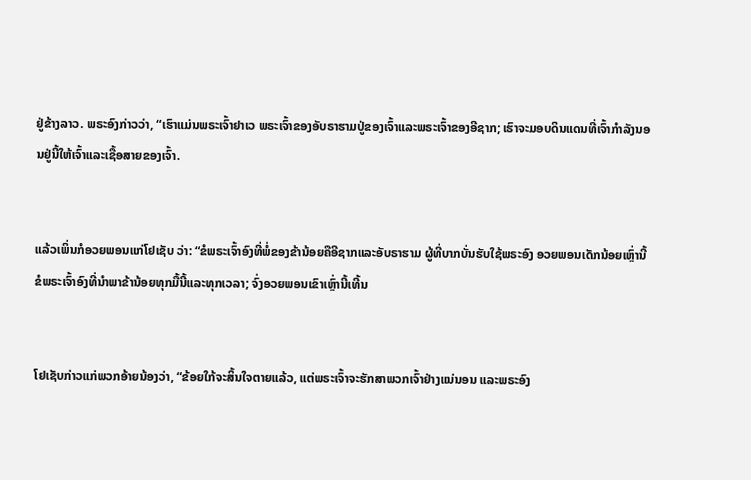ຢູ່ຂ້າງລາວ. ພຣະອົງກ່າວວ່າ, “ເຮົາແມ່ນພຣະເຈົ້າຢາເວ ພຣະເຈົ້າຂອງອັບຣາຮາມປູ່ຂອງເຈົ້າແລະພຣະເຈົ້າຂອງອີຊາກ; ເຮົາຈະມອບດິນແດນທີ່ເຈົ້າກຳລັງນອນຢູ່ນີ້ໃຫ້ເຈົ້າແລະເຊື້ອສາຍຂອງເຈົ້າ.


ແລ້ວເພິ່ນກໍອວຍພອນແກ່ໂຢເຊັບ ວ່າ: “ຂໍພຣະເຈົ້າອົງທີ່ພໍ່ຂອງຂ້ານ້ອຍຄືອີຊາກແລະອັບຣາຮາມ ຜູ້ທີ່ບາກບັ່ນຮັບໃຊ້ພຣະອົງ ອວຍພອນເດັກນ້ອຍເຫຼົ່ານີ້ ຂໍພຣະເຈົ້າອົງທີ່ນຳພາຂ້ານ້ອຍທຸກມື້ນີ້ແລະທຸກເວລາ; ຈົ່ງອວຍພອນເຂົາເຫຼົ່ານີ້ເທີ້ນ


ໂຢເຊັບກ່າວແກ່ພວກອ້າຍນ້ອງວ່າ, “ຂ້ອຍໃກ້ຈະສິ້ນໃຈຕາຍແລ້ວ, ແຕ່ພຣະເຈົ້າຈະຮັກສາພວກເຈົ້າຢ່າງແນ່ນອນ ແລະພຣະອົງ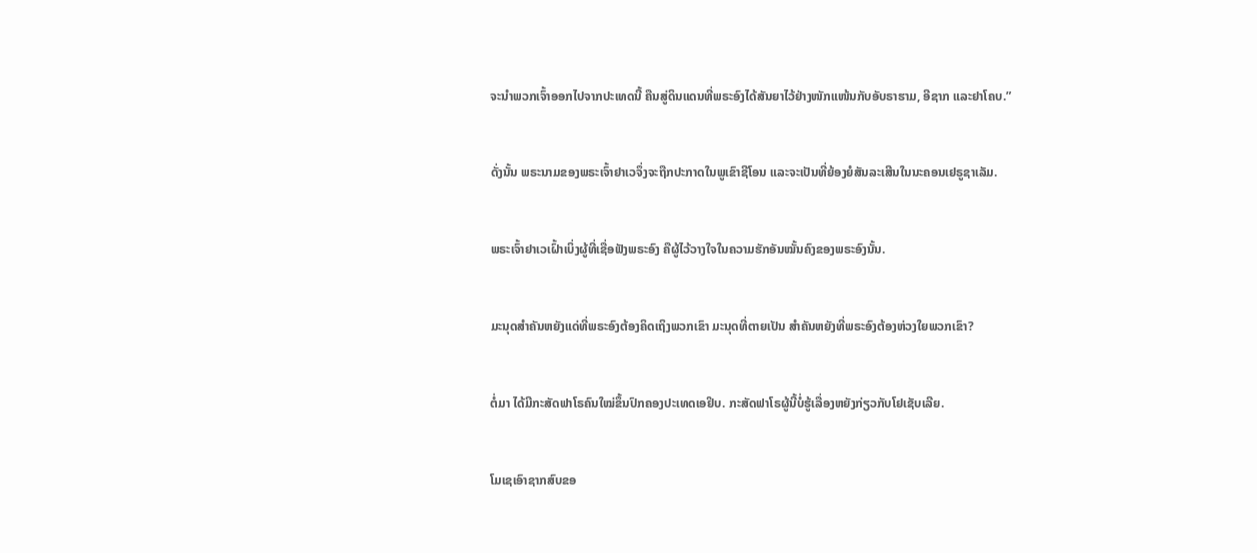ຈະນຳພວກເຈົ້າອອກໄປຈາກປະເທດນີ້ ຄືນສູ່ດິນແດນທີ່ພຣະອົງໄດ້ສັນຍາໄວ້ຢ່າງໜັກແໜ້ນກັບອັບຣາຮາມ, ອີຊາກ ແລະຢາໂຄບ.”


ດັ່ງນັ້ນ ພຣະນາມຂອງພຣະເຈົ້າຢາເວຈຶ່ງຈະຖືກປະກາດໃນພູເຂົາຊີໂອນ ແລະຈະເປັນທີ່ຍ້ອງຍໍສັນລະເສີນໃນນະຄອນເຢຣູຊາເລັມ.


ພຣະເຈົ້າຢາເວເຝົ້າເບິ່ງຜູ້ທີ່ເຊື່ອຟັງພຣະອົງ ຄືຜູ້ໄວ້ວາງໃຈໃນຄວາມຮັກອັນໝັ້ນຄົງຂອງພຣະອົງນັ້ນ.


ມະນຸດສຳຄັນຫຍັງແດ່ທີ່ພຣະອົງຕ້ອງຄິດເຖິງພວກເຂົາ ມະນຸດທີ່ຕາຍເປັນ ສຳຄັນຫຍັງທີ່ພຣະອົງຕ້ອງຫ່ວງໃຍພວກເຂົາ?


ຕໍ່ມາ ໄດ້ມີກະສັດຟາໂຣຄົນໃໝ່ຂຶ້ນປົກຄອງປະເທດເອຢິບ. ກະສັດຟາໂຣຜູ້ນີ້ບໍ່ຮູ້ເລື່ອງຫຍັງກ່ຽວກັບໂຢເຊັບເລີຍ.


ໂມເຊເອົາຊາກສົບຂອ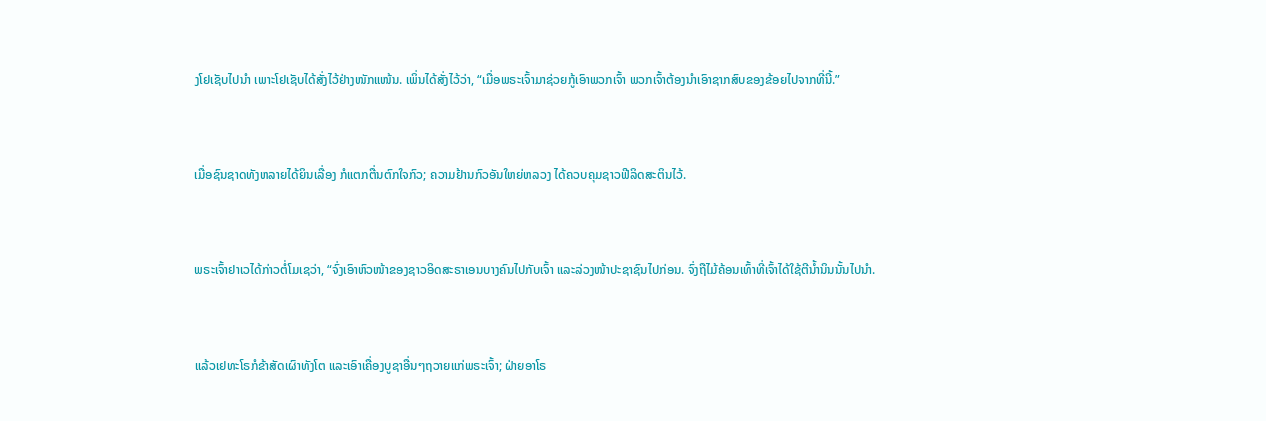ງໂຢເຊັບໄປນຳ ເພາະໂຢເຊັບໄດ້ສັ່ງໄວ້ຢ່າງໜັກແໜ້ນ. ເພິ່ນໄດ້ສັ່ງໄວ້ວ່າ, “ເມື່ອພຣະເຈົ້າມາຊ່ວຍກູ້ເອົາພວກເຈົ້າ ພວກເຈົ້າຕ້ອງນຳເອົາຊາກສົບຂອງຂ້ອຍໄປຈາກທີ່ນີ້.”


ເມື່ອຊົນຊາດທັງຫລາຍໄດ້ຍິນເລື່ອງ ກໍແຕກຕື່ນຕົກໃຈກົວ; ຄວາມຢ້ານກົວອັນໃຫຍ່ຫລວງ ໄດ້ຄວບຄຸມຊາວຟີລິດສະຕິນໄວ້.


ພຣະເຈົ້າຢາເວໄດ້ກ່າວຕໍ່ໂມເຊວ່າ, “ຈົ່ງເອົາຫົວໜ້າຂອງຊາວອິດສະຣາເອນບາງຄົນໄປກັບເຈົ້າ ແລະລ່ວງໜ້າປະຊາຊົນໄປກ່ອນ. ຈົ່ງຖືໄມ້ຄ້ອນເທົ້າທີ່ເຈົ້າໄດ້ໃຊ້ຕີນໍ້ານິນນັ້ນໄປນຳ.


ແລ້ວເຢທະໂຣກໍຂ້າສັດເຜົາທັງໂຕ ແລະເອົາເຄື່ອງບູຊາອື່ນໆຖວາຍແກ່ພຣະເຈົ້າ; ຝ່າຍອາໂຣ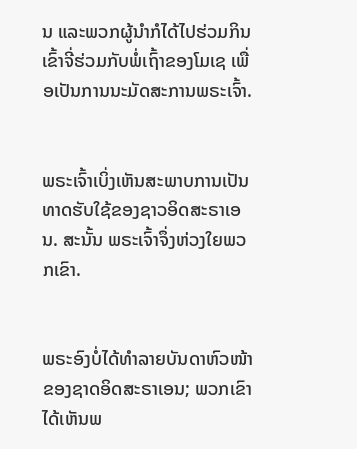ນ ແລະພວກຜູ້ນຳກໍໄດ້ໄປຮ່ວມກິນເຂົ້າຈີ່ຮ່ວມກັບພໍ່ເຖົ້າຂອງໂມເຊ ເພື່ອເປັນການນະມັດສະການພຣະເຈົ້າ.


ພຣະເຈົ້າເບິ່ງເຫັນສະພາບການເປັນທາດຮັບໃຊ້ຂອງຊາວອິດສະຣາເອນ. ສະນັ້ນ ພຣະເຈົ້າຈຶ່ງຫ່ວງໃຍພວກເຂົາ.


ພຣະອົງບໍ່ໄດ້ທຳລາຍບັນດາຫົວໜ້າຂອງຊາດອິດສະຣາເອນ; ພວກເຂົາໄດ້ເຫັນພ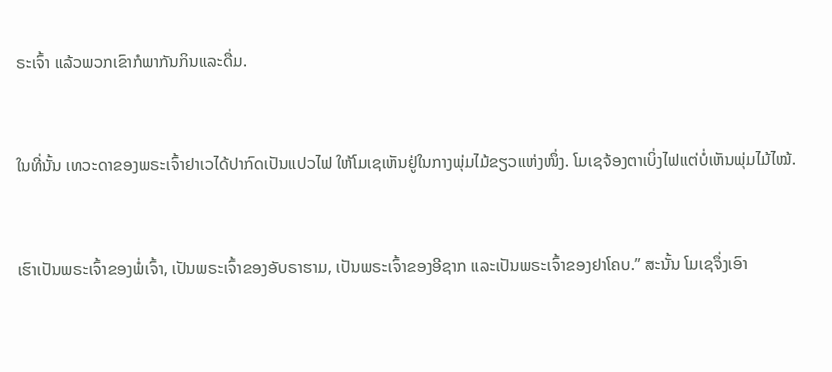ຣະເຈົ້າ ແລ້ວພວກເຂົາກໍພາກັນກິນແລະດື່ມ.


ໃນທີ່ນັ້ນ ເທວະດາຂອງພຣະເຈົ້າຢາເວໄດ້ປາກົດເປັນແປວໄຟ ໃຫ້ໂມເຊເຫັນຢູ່ໃນກາງພຸ່ມໄມ້ຂຽວແຫ່ງໜຶ່ງ. ໂມເຊຈ້ອງຕາເບິ່ງໄຟແຕ່ບໍ່ເຫັນພຸ່ມໄມ້ໄໝ້.


ເຮົາເປັນພຣະເຈົ້າຂອງພໍ່ເຈົ້າ, ເປັນພຣະເຈົ້າຂອງອັບຣາຮາມ, ເປັນພຣະເຈົ້າຂອງອີຊາກ ແລະເປັນພຣະເຈົ້າຂອງຢາໂຄບ.” ສະນັ້ນ ໂມເຊຈຶ່ງເອົາ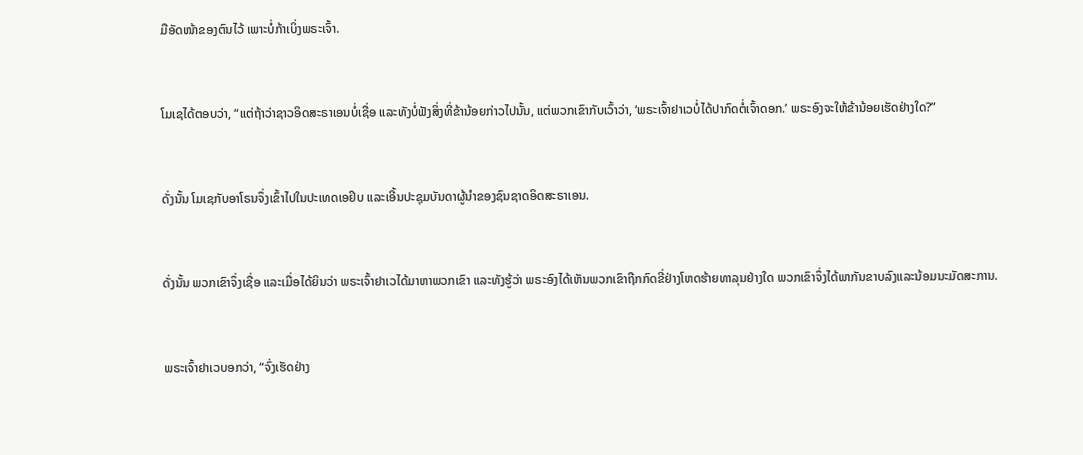ມືອັດໜ້າຂອງຕົນໄວ້ ເພາະບໍ່ກ້າເບິ່ງພຣະເຈົ້າ.


ໂມເຊໄດ້ຕອບວ່າ, “ແຕ່ຖ້າວ່າຊາວອິດສະຣາເອນບໍ່ເຊື່ອ ແລະທັງບໍ່ຟັງສິ່ງທີ່ຂ້ານ້ອຍກ່າວໄປນັ້ນ, ແຕ່ພວກເຂົາກັບເວົ້າວ່າ, ‘ພຣະເຈົ້າຢາເວບໍ່ໄດ້ປາກົດຕໍ່ເຈົ້າດອກ.’ ພຣະອົງຈະໃຫ້ຂ້ານ້ອຍເຮັດຢ່າງໃດ?”


ດັ່ງນັ້ນ ໂມເຊກັບອາໂຣນຈຶ່ງເຂົ້າໄປໃນປະເທດເອຢິບ ແລະເອີ້ນປະຊຸມບັນດາຜູ້ນຳຂອງຊົນຊາດອິດສະຣາເອນ.


ດັ່ງນັ້ນ ພວກເຂົາຈຶ່ງເຊື່ອ ແລະເມື່ອໄດ້ຍິນວ່າ ພຣະເຈົ້າຢາເວໄດ້ມາຫາພວກເຂົາ ແລະທັງຮູ້ວ່າ ພຣະອົງໄດ້ເຫັນພວກເຂົາຖືກກົດຂີ່ຢ່າງໂຫດຮ້າຍທາລຸນຢ່າງໃດ ພວກເຂົາຈຶ່ງໄດ້ພາກັນຂາບລົງແລະນ້ອມນະມັດສະການ.


ພຣະເຈົ້າຢາເວບອກວ່າ, “ຈົ່ງເຮັດຢ່າງ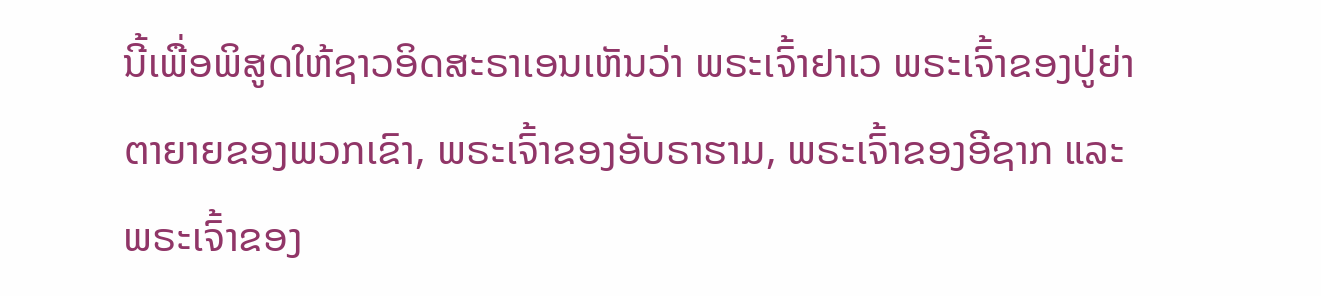ນີ້ເພື່ອພິສູດໃຫ້ຊາວອິດສະຣາເອນເຫັນວ່າ ພຣະເຈົ້າຢາເວ ພຣະເຈົ້າຂອງປູ່ຍ່າຕາຍາຍຂອງພວກເຂົາ, ພຣະເຈົ້າຂອງອັບຣາຮາມ, ພຣະເຈົ້າຂອງອີຊາກ ແລະພຣະເຈົ້າຂອງ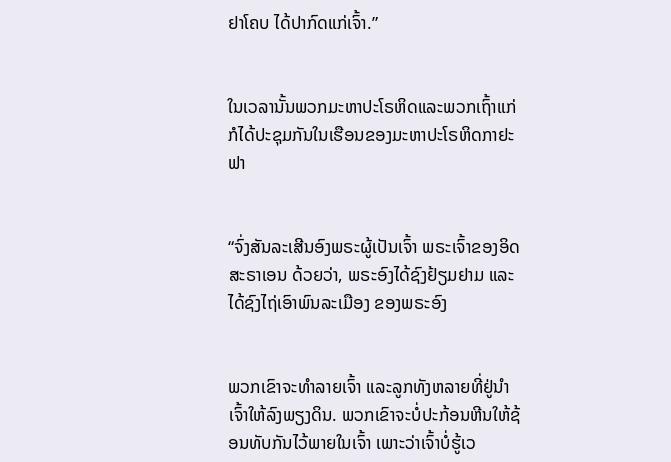ຢາໂຄບ ໄດ້ປາກົດແກ່ເຈົ້າ.”


ໃນເວລານັ້ນພວກມະຫາປະໂຣຫິດແລະພວກເຖົ້າແກ່ ກໍໄດ້ປະຊຸມກັນໃນເຮືອນຂອງມະຫາປະໂຣຫິດກາຢະຟາ


“ຈົ່ງສັນລະເສີນອົງພຣະຜູ້ເປັນເຈົ້າ ພຣະເຈົ້າຂອງອິດສະຣາເອນ ດ້ວຍວ່າ, ພຣະອົງໄດ້ຊົງຢ້ຽມຢາມ ແລະ ໄດ້ຊົງໄຖ່ເອົາພົນລະເມືອງ ຂອງພຣະອົງ


ພວກເຂົາຈະທຳລາຍເຈົ້າ ແລະລູກທັງຫລາຍທີ່ຢູ່ນຳເຈົ້າໃຫ້ລົງພຽງດິນ. ພວກເຂົາຈະບໍ່ປະກ້ອນຫີນໃຫ້ຊ້ອນທັບກັນໄວ້ພາຍໃນເຈົ້າ ເພາະວ່າເຈົ້າບໍ່ຮູ້ເວ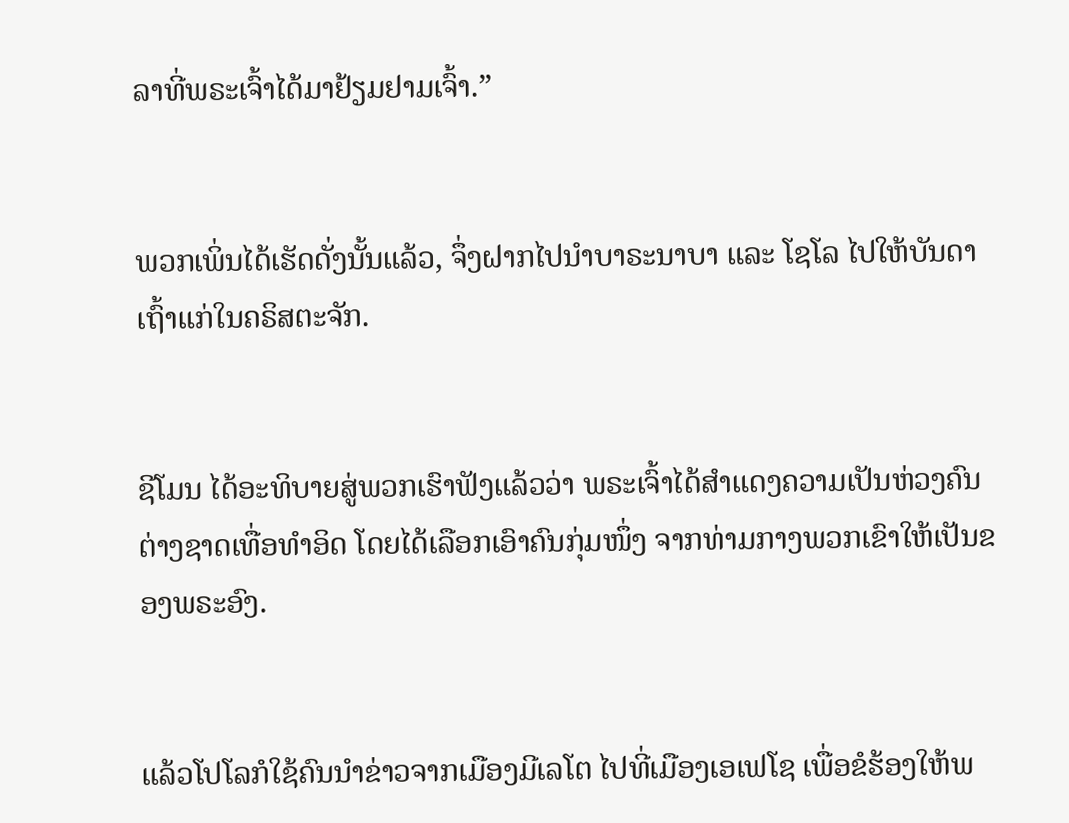ລາທີ່ພຣະເຈົ້າໄດ້ມາຢ້ຽມຢາມເຈົ້າ.”


ພວກເພິ່ນໄດ້ເຮັດດັ່ງນັ້ນແລ້ວ, ຈຶ່ງຝາກໄປນຳບາຣະນາບາ ແລະ ໂຊໂລ ໄປໃຫ້ບັນດາເຖົ້າແກ່ໃນຄຣິສຕະຈັກ.


ຊີໂມນ ໄດ້ອະທິບາຍສູ່ພວກເຮົາຟັງແລ້ວວ່າ ພຣະເຈົ້າໄດ້ສຳແດງຄວາມເປັນຫ່ວງຄົນຕ່າງຊາດເທື່ອທຳອິດ ໂດຍໄດ້ເລືອກເອົາຄົນກຸ່ມໜຶ່ງ ຈາກທ່າມກາງພວກເຂົາໃຫ້ເປັນຂອງພຣະອົງ.


ແລ້ວໂປໂລກໍໃຊ້ຄົນນຳຂ່າວຈາກເມືອງມີເລໂຕ ໄປທີ່ເມືອງເອເຟໂຊ ເພື່ອຂໍຮ້ອງໃຫ້ພ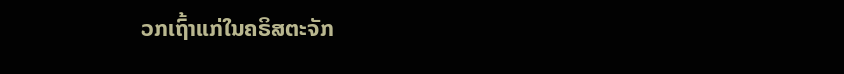ວກເຖົ້າແກ່ໃນຄຣິສຕະຈັກ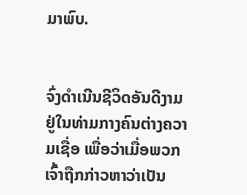ມາພົບ.


ຈົ່ງດຳເນີນຊີວິດອັນດີງາມຢູ່ໃນທ່າມກາງຄົນຕ່າງຄວາມເຊື່ອ ເພື່ອວ່າເມື່ອພວກເຈົ້າຖືກກ່າວຫາວ່າເປັນ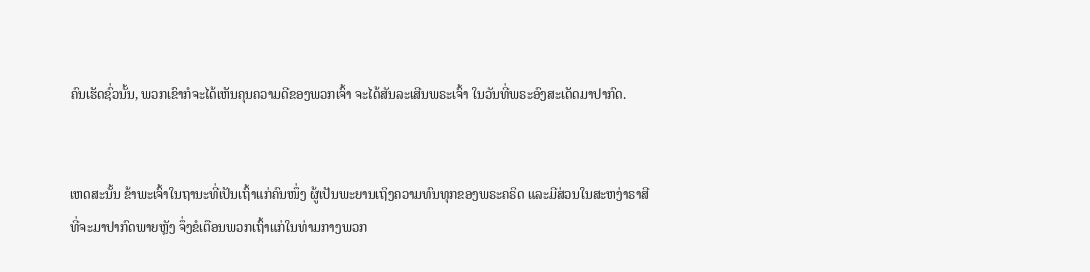ຄົນເຮັດຊົ່ວນັ້ນ, ພວກເຂົາກໍຈະໄດ້ເຫັນຄຸນຄວາມດີຂອງພວກເຈົ້າ ຈະໄດ້ສັນລະເສີນພຣະເຈົ້າ ໃນວັນທີ່ພຣະອົງສະເດັດມາປາກົດ.


ເຫດສະນັ້ນ ຂ້າພະເຈົ້າໃນຖານະທີ່ເປັນເຖົ້າແກ່ຄົນໜຶ່ງ ຜູ້ເປັນພະຍານເຖິງຄວາມທົນທຸກຂອງພຣະຄຣິດ ແລະມີສ່ວນໃນສະຫງ່າຣາສີ ທີ່ຈະມາປາກົດພາຍຫຼັງ ຈຶ່ງຂໍເຕືອນພວກເຖົ້າແກ່ໃນທ່າມກາງພວກ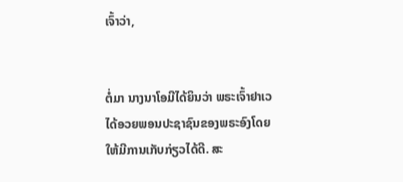ເຈົ້າວ່າ,


ຕໍ່ມາ ນາງນາໂອມີໄດ້ຍິນວ່າ ພຣະເຈົ້າຢາເວໄດ້ອວຍພອນປະຊາຊົນຂອງພຣະອົງໂດຍໃຫ້ມີການເກັບກ່ຽວໄດ້ດີ. ສະ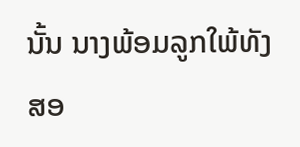ນັ້ນ ນາງພ້ອມລູກໃພ້ທັງສອ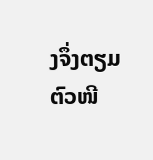ງຈຶ່ງຕຽມຕົວໜີ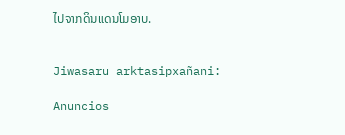ໄປຈາກດິນແດນໂມອາບ.


Jiwasaru arktasipxañani:

Anuncios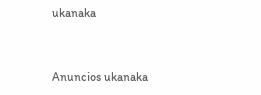ukanaka


Anuncios ukanaka